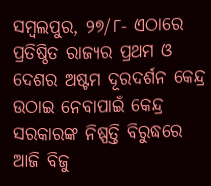ସମ୍ବଲପୁର, ୨୭/୮- ଏଠାରେ ପ୍ରତିଷ୍ଠିତ ରାଜ୍ୟର ପ୍ରଥମ ଓ ଦେଶର ଅଷ୍ଟମ ଦୂରଦର୍ଶନ କେନ୍ଦ୍ର ଉଠାଇ ନେବାପାଇଁ କେନ୍ଦ୍ର ସରକାରଙ୍କ ନିଷ୍ପତ୍ତି ବିରୁଦ୍ଧରେ ଆଜି ବିଜୁ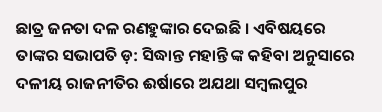ଛାତ୍ର ଜନତା ଦଳ ରଣହୁଙ୍କାର ଦେଇଛି । ଏବିଷୟରେ ତାଙ୍କର ସଭାପତି ଡ଼: ସିଦ୍ଧାନ୍ତ ମହାନ୍ତି ଙ୍କ କହିବା ଅନୁସାରେ ଦଳୀୟ ରାଜନୀତିର ଈର୍ଷାରେ ଅଯଥା ସମ୍ବଲପୁର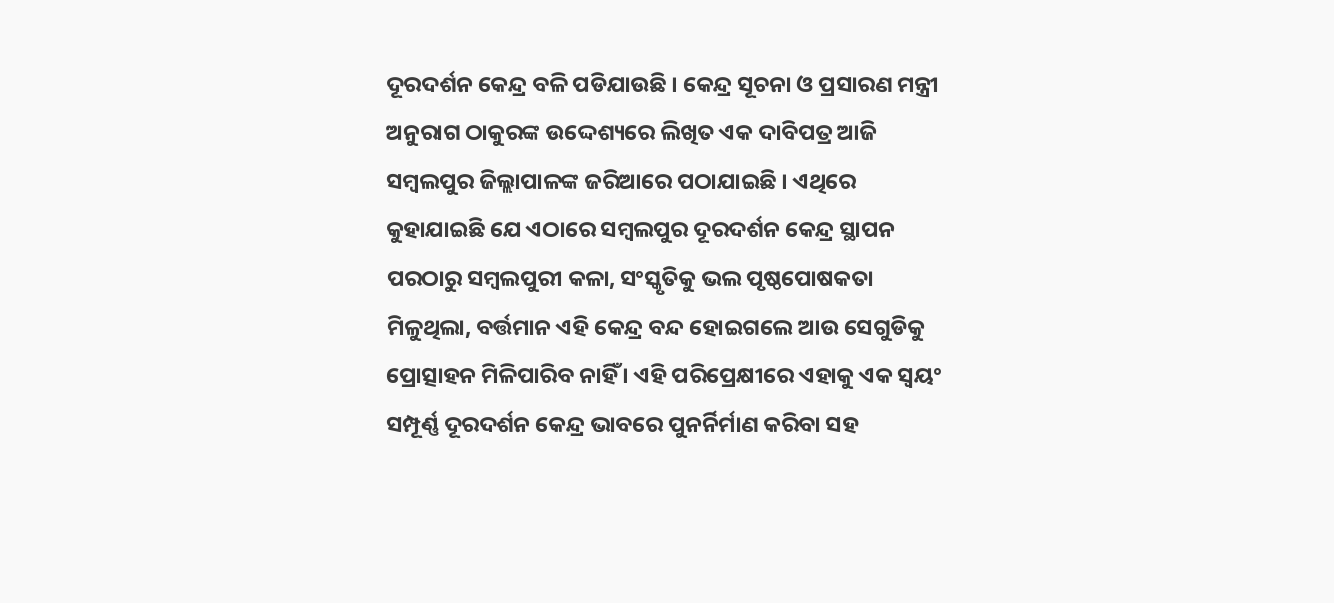ଦୂରଦର୍ଶନ କେନ୍ଦ୍ର ବଳି ପଡିଯାଉଛି । କେନ୍ଦ୍ର ସୂଚନା ଓ ପ୍ରସାରଣ ମନ୍ତ୍ରୀ ଅନୁରାଗ ଠାକୁରଙ୍କ ଉଦ୍ଦେଶ୍ୟରେ ଲିଖିତ ଏକ ଦାବିପତ୍ର ଆଜି ସମ୍ବଲପୁର ଜିଲ୍ଲାପାଳଙ୍କ ଜରିଆରେ ପଠାଯାଇଛି । ଏଥିରେ କୁହାଯାଇଛି ଯେ ଏଠାରେ ସମ୍ବଲପୁର ଦୂରଦର୍ଶନ କେନ୍ଦ୍ର ସ୍ଥାପନ ପରଠାରୁ ସମ୍ବଲପୁରୀ କଳା, ସଂସ୍କୃତିକୁ ଭଲ ପୃଷ୍ଠପୋଷକତା ମିଳୁଥିଲା, ବର୍ତ୍ତମାନ ଏହି କେନ୍ଦ୍ର ବନ୍ଦ ହୋଇଗଲେ ଆଉ ସେଗୁଡିକୁ ପ୍ରୋତ୍ସାହନ ମିଳିପାରିବ ନାହିଁ । ଏହି ପରିପ୍ରେକ୍ଷୀରେ ଏହାକୁ ଏକ ସ୍ୱୟଂ ସମ୍ପୂର୍ଣ୍ଣ ଦୂରଦର୍ଶନ କେନ୍ଦ୍ର ଭାବରେ ପୁନର୍ନିର୍ମାଣ କରିବା ସହ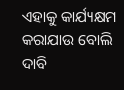ଏହାକୁ କାର୍ଯ୍ୟକ୍ଷମ କରାଯାଉ ବୋଲି ଦାବି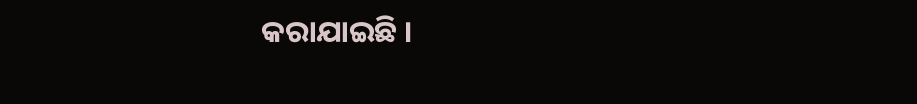କରାଯାଇଛି ।